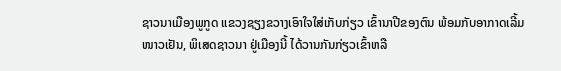ຊາວນາເມືອງພູກູດ ແຂວງຊຽງຂວາງເອົາໃຈໃສ່ເກັບກ່ຽວ ເຂົ້ານາປີຂອງຕົນ ພ້ອມກັບອາກາດເລີ້ມໜາວເຢັນ, ພິເສດຊາວນາ ຢູ່ເມືອງນີ້ ໄດ້ວານກັນກ່ຽວເຂົ້າຫລື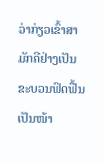ວ່າກ່ຽວເຂົ້າສາມັກຄີຢ່າງເປັນຂະບວນຟົດຟື້ນເປັນໜ້າ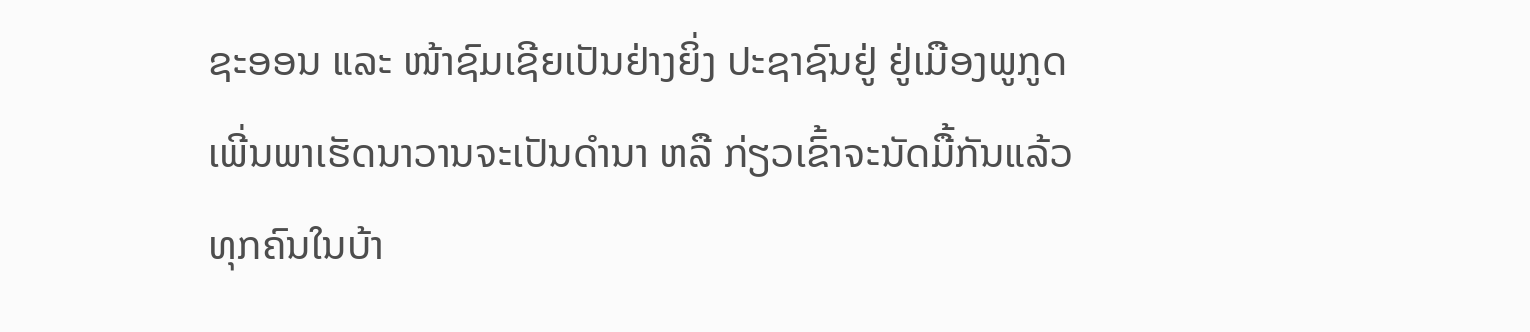ຊະອອນ ແລະ ໜ້າຊົມເຊີຍເປັນຢ່າງຍິ່ງ ປະຊາຊົນຢູ່ ຢູ່ເມືອງພູກູດ ເພີ່ນພາເຮັດນາວານຈະເປັນດຳນາ ຫລື ກ່ຽວເຂົ້າຈະນັດມື້ກັນແລ້ວ ທຸກຄົນໃນບ້າ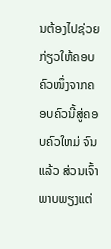ນຕ້ອງໄປຊ່ວຍກ່ຽວໃຫ້ຄອບຄົວໜຶ່ງຈາກຄອບຄົວນີ້ສູ່ຄອບຄົວໃຫມ່ ຈົນແລ້ວ ສ່ວນເຈົ້າພາບພຽງແຕ່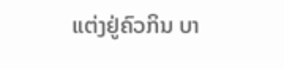ແຕ່ງຢູ່ຄົວກິນ ບາ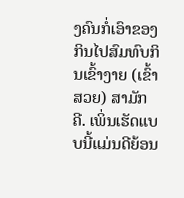ງຄົນກໍ່ເອົາຂອງກິນໄປສົມທົບກິນເຂົ້າງາຍ (ເຂົ້າສວຍ) ສາມັກຄີ. ເພິ່ນເຮັດແບບນີ້ແມ່ນດີຍ້ອນ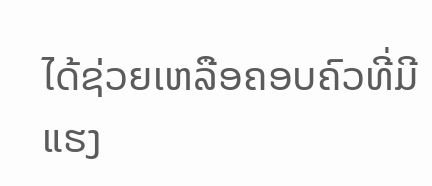ໄດ້ຊ່ວຍເຫລືອຄອບຄົວທີ່ມີແຮງ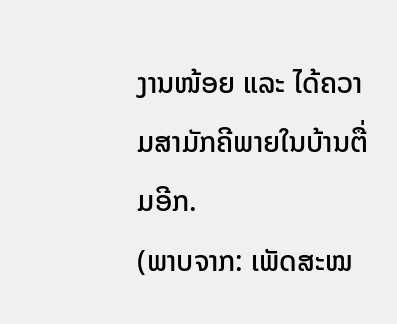ງານໜ້ອຍ ແລະ ໄດ້ຄວາມສາມັກຄີພາຍໃນບ້ານຕື່ມອີກ.
(ພາບຈາກ: ເພັດສະໝ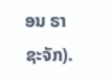ອນ ຣາຊະຈັກ).